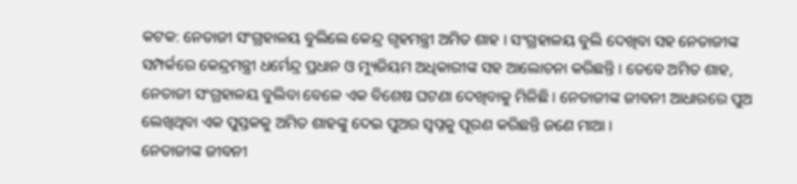କଟକ: ନେତାଜୀ ସଂଗ୍ରହାଳୟ ବୁଲିଲେ କେନ୍ଦ୍ର ଗୃହମନ୍ତ୍ରୀ ଅମିତ ଶାହ । ସଂଗ୍ରହାଳୟ ବୁଲି ଦେଖିବା ସହ ନେତାଜୀଙ୍କ ସମ୍ପର୍କରେ କେନ୍ଦ୍ରମନ୍ତ୍ରୀ ଧର୍ମେନ୍ଦ୍ର ପ୍ରଧାନ ଓ ମ୍ୟୁଜିୟମ ଅଧିକାରୀଙ୍କ ସହ ଆଲୋଚନା କରିଛନ୍ତି । ତେବେ ଅମିତ ଶାହ, ନେତାଜୀ ସଂଗ୍ରହାଳୟ ବୁଲିବା ବେଳେ ଏକ ବିଶେଷ ଘଟଣା ଦେଖିବାକୁ ମିଳିଛି । ନେତାଜୀଙ୍କ ଜୀବନୀ ଆଧାରରେ ପୁଅ ଲେଖିଥିବା ଏକ ପୁସ୍ତକକୁ ଅମିତ ଶାହଙ୍କୁ ଦେଇ ପୁଅର ସ୍ବପ୍ନକୁ ପୂରଣ କରିଛନ୍ତି ଜଣେ ମାଆ ।
ନେତାଜୀଙ୍କ ଜୀବନୀ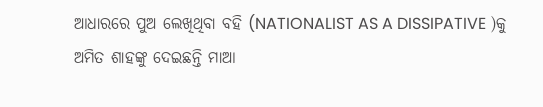ଆଧାରରେ ପୁଅ ଲେଖିଥିବା ବହି (NATIONALIST AS A DISSIPATIVE )କୁ ଅମିତ ଶାହଙ୍କୁ ଦେଇଛନ୍ତି ମାଆ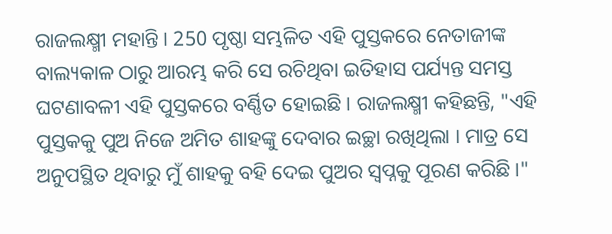ରାଜଲକ୍ଷ୍ମୀ ମହାନ୍ତି । 250 ପୃଷ୍ଠା ସମ୍ଭଳିତ ଏହି ପୁସ୍ତକରେ ନେତାଜୀଙ୍କ ବାଲ୍ୟକାଳ ଠାରୁ ଆରମ୍ଭ କରି ସେ ରଚିଥିବା ଇତିହାସ ପର୍ଯ୍ୟନ୍ତ ସମସ୍ତ ଘଟଣାବଳୀ ଏହି ପୁସ୍ତକରେ ବର୍ଣ୍ଣିତ ହୋଇଛି । ରାଜଲକ୍ଷ୍ମୀ କହିଛନ୍ତି, "ଏହି ପୁସ୍ତକକୁ ପୁଅ ନିଜେ ଅମିତ ଶାହଙ୍କୁ ଦେବାର ଇଚ୍ଛା ରଖିଥିଲା । ମାତ୍ର ସେ ଅନୁପସ୍ଥିତ ଥିବାରୁ ମୁଁ ଶାହକୁ ବହି ଦେଇ ପୁଅର ସ୍ବପ୍ନକୁ ପୂରଣ କରିଛି ।"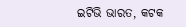ଇଟିଭି ଭାରତ, କଟକ